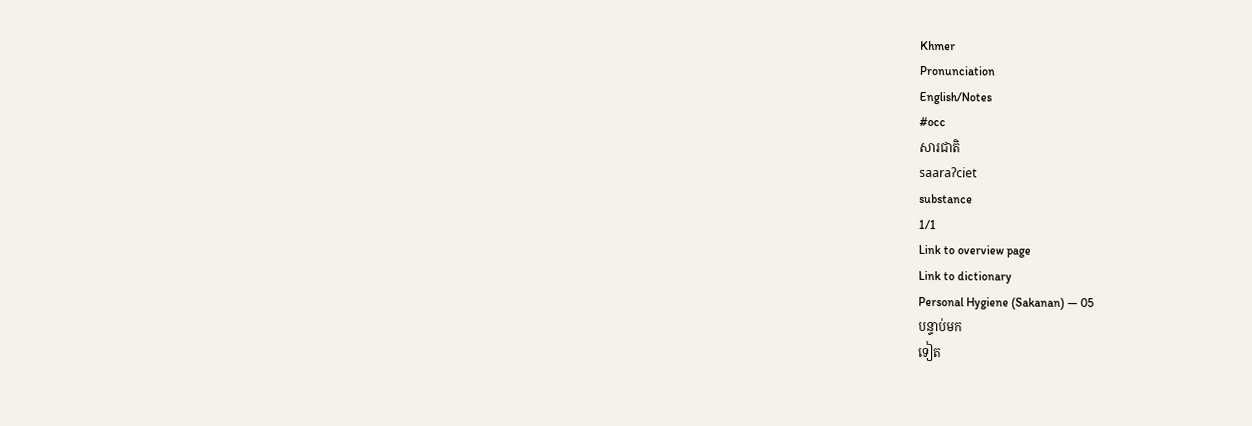Khmer
Pronunciation
English/Notes
#occ
សារជាតិ
saaraʔciet
substance
1/1
Link to overview page
Link to dictionary
Personal Hygiene (Sakanan) — 05
បន្ទាប់មក
ទៀត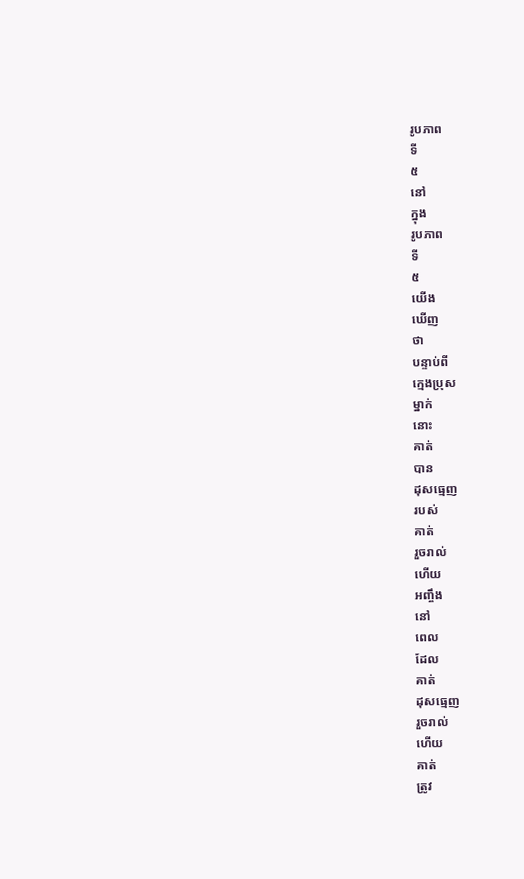រូបភាព
ទី
៥
នៅ
ក្នុង
រូបភាព
ទី
៥
យើង
ឃើញ
ថា
បន្ទាប់ពី
ក្មេងប្រុស
ម្នាក់
នោះ
គាត់
បាន
ដុសធ្មេញ
របស់
គាត់
រួចរាល់
ហើយ
អញ្ចឹង
នៅ
ពេល
ដែល
គាត់
ដុសធ្មេញ
រួចរាល់
ហើយ
គាត់
ត្រូវ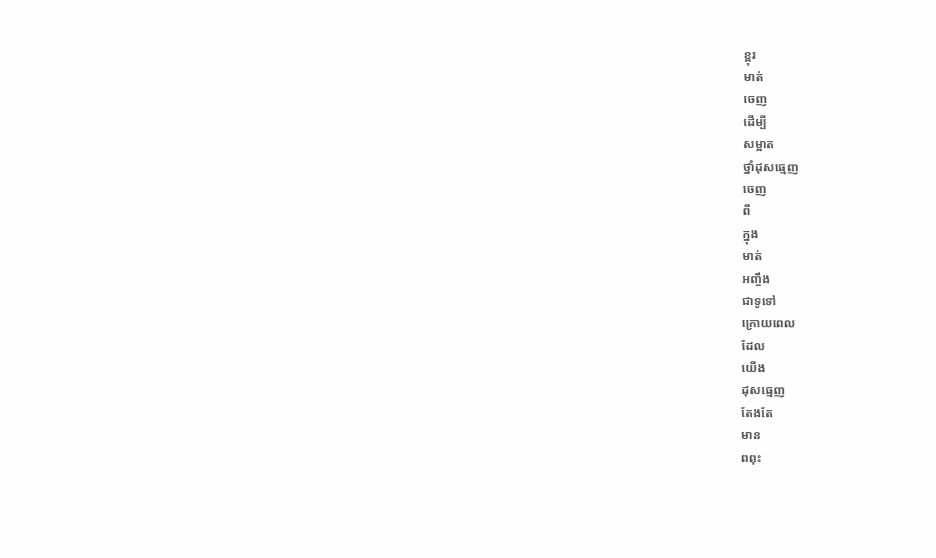ខ្ពុរ
មាត់
ចេញ
ដើម្បី
សម្អាត
ថ្នាំដុសធ្មេញ
ចេញ
ពី
ក្នុង
មាត់
អញ្ចឹង
ជាទូទៅ
ក្រោយពេល
ដែល
យើង
ដុសធ្មេញ
តែងតែ
មាន
ពពុះ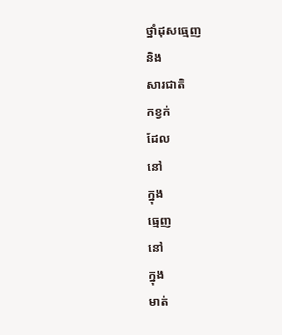ថ្នាំដុសធ្មេញ
និង
សារជាតិ
កខ្វក់
ដែល
នៅ
ក្នុង
ធ្មេញ
នៅ
ក្នុង
មាត់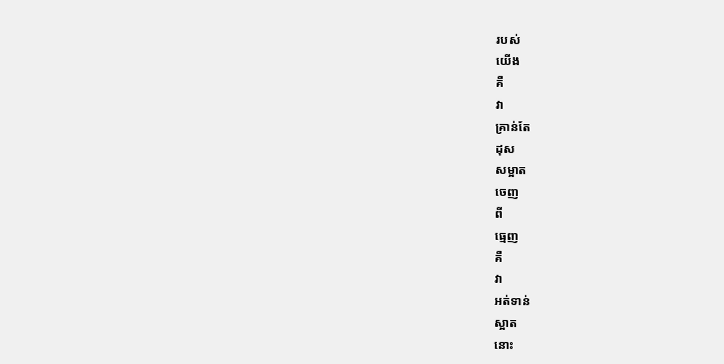របស់
យើង
គឺ
វា
គ្រាន់តែ
ដុស
សម្អាត
ចេញ
ពី
ធ្មេញ
គឺ
វា
អត់ទាន់
ស្អាត
នោះ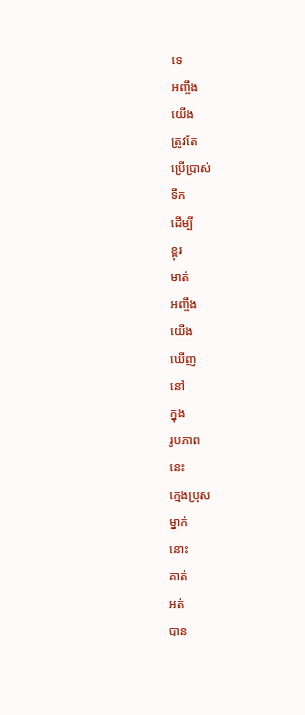ទេ
អញ្ចឹង
យើង
ត្រូវតែ
ប្រើប្រាស់
ទឹក
ដើម្បី
ខ្ពុរ
មាត់
អញ្ចឹង
យើង
ឃើញ
នៅ
ក្នុង
រូបភាព
នេះ
ក្មេងប្រុស
ម្នាក់
នោះ
គាត់
អត់
បាន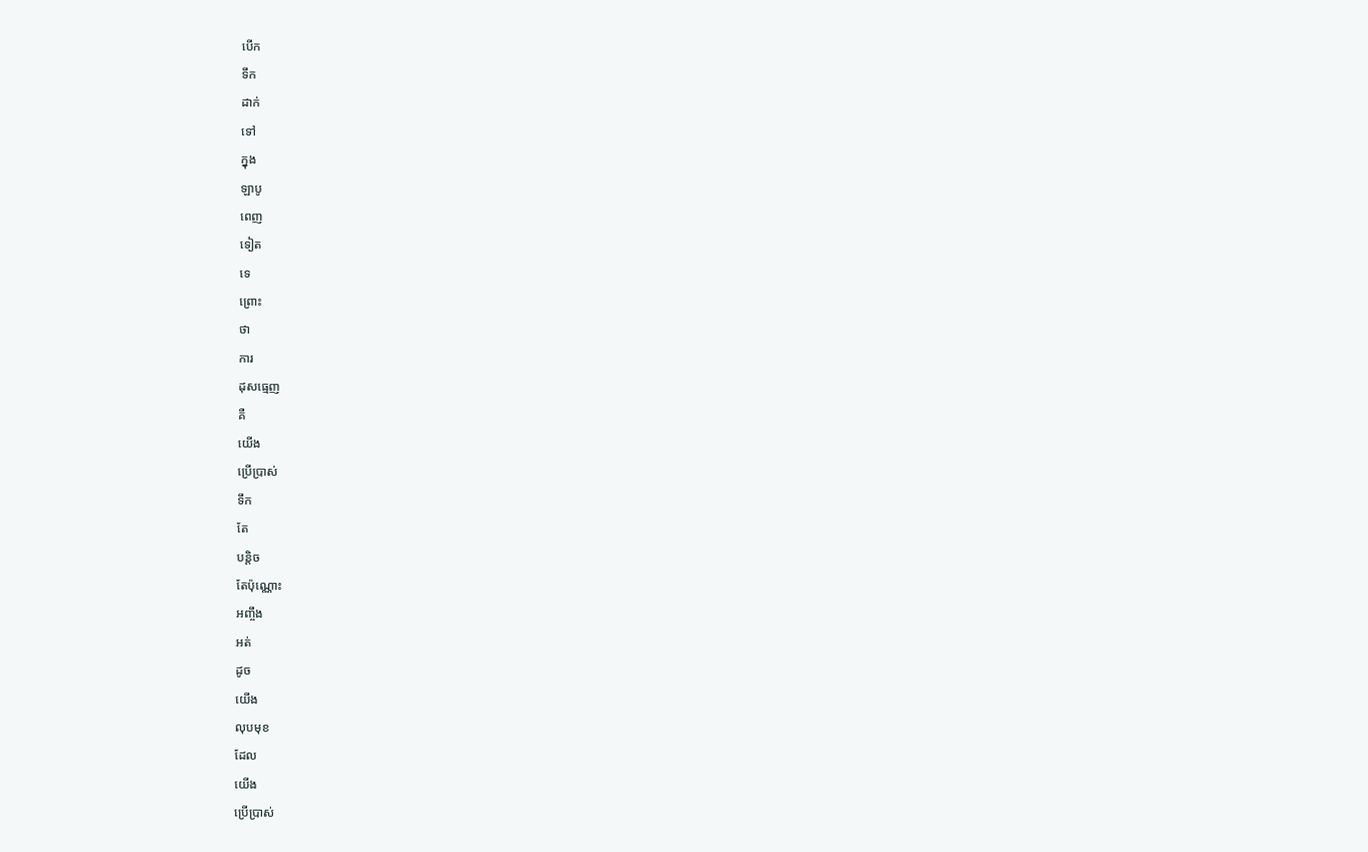បើក
ទឹក
ដាក់
ទៅ
ក្នុង
ឡាបូ
ពេញ
ទៀត
ទេ
ព្រោះ
ថា
ការ
ដុសធ្មេញ
គឺ
យើង
ប្រើប្រាស់
ទឹក
តែ
បន្តិច
តែប៉ុណ្ណោះ
អញ្ចឹង
អត់
ដូច
យើង
លុបមុខ
ដែល
យើង
ប្រើប្រាស់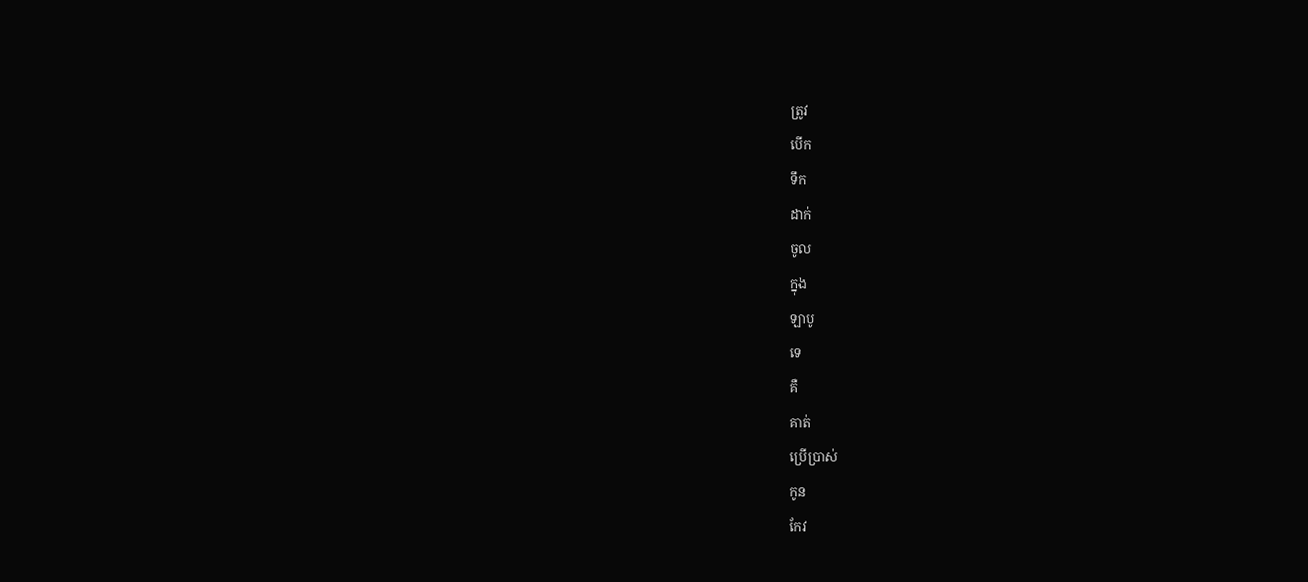ត្រូវ
បើក
ទឹក
ដាក់
ចូល
ក្នុង
ឡាបូ
ទេ
គឺ
គាត់
ប្រើប្រាស់
កូន
កែវ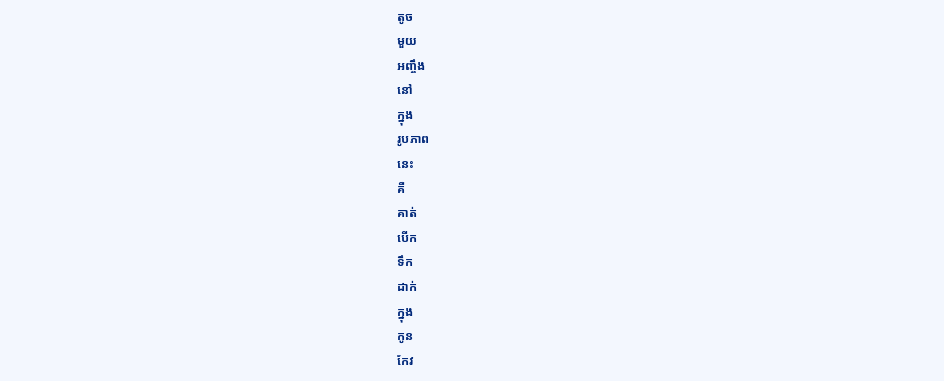តូច
មួយ
អញ្ចឹង
នៅ
ក្នុង
រូបភាព
នេះ
គឺ
គាត់
បើក
ទឹក
ដាក់
ក្នុង
កូន
កែវ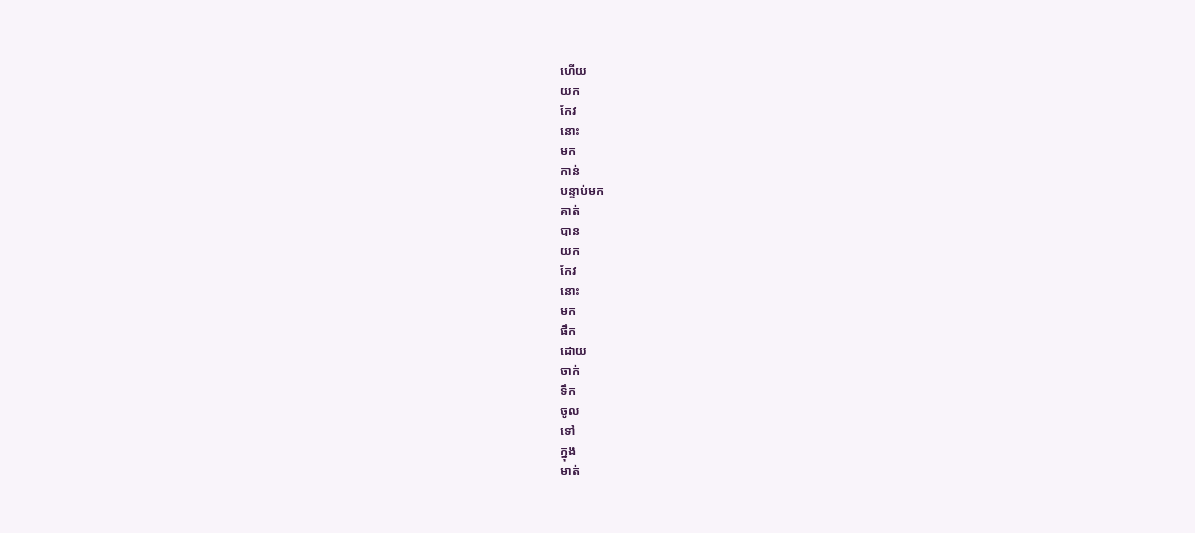ហើយ
យក
កែវ
នោះ
មក
កាន់
បន្ទាប់មក
គាត់
បាន
យក
កែវ
នោះ
មក
ផឹក
ដោយ
ចាក់
ទឹក
ចូល
ទៅ
ក្នុង
មាត់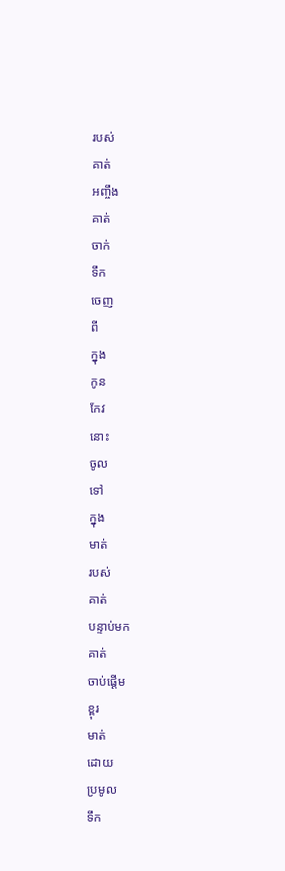របស់
គាត់
អញ្ចឹង
គាត់
ចាក់
ទឹក
ចេញ
ពី
ក្នុង
កូន
កែវ
នោះ
ចូល
ទៅ
ក្នុង
មាត់
របស់
គាត់
បន្ទាប់មក
គាត់
ចាប់ផ្ដើម
ខ្ពុរ
មាត់
ដោយ
ប្រមូល
ទឹក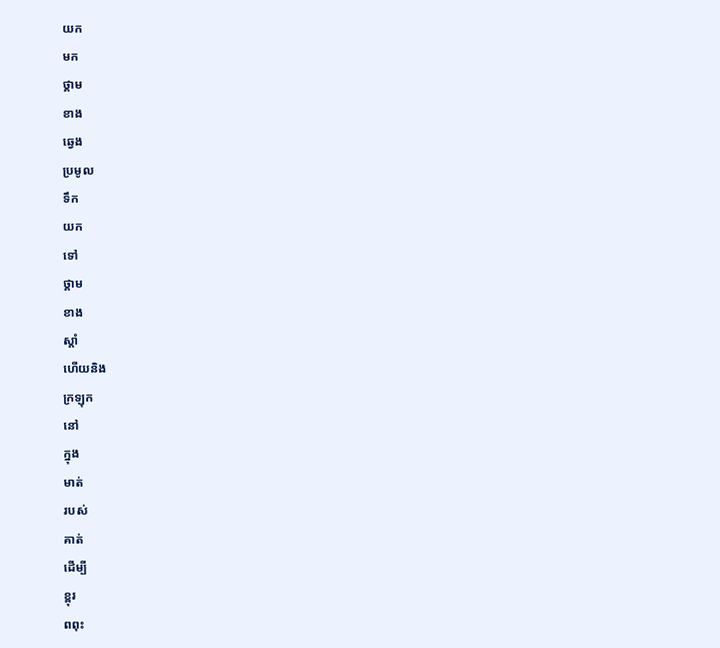យក
មក
ថ្គាម
ខាង
ឆ្វេង
ប្រមូល
ទឹក
យក
ទៅ
ថ្គាម
ខាង
ស្ដាំ
ហើយនិង
ក្រឡុក
នៅ
ក្នុង
មាត់
របស់
គាត់
ដើម្បី
ខ្ពុរ
ពពុះ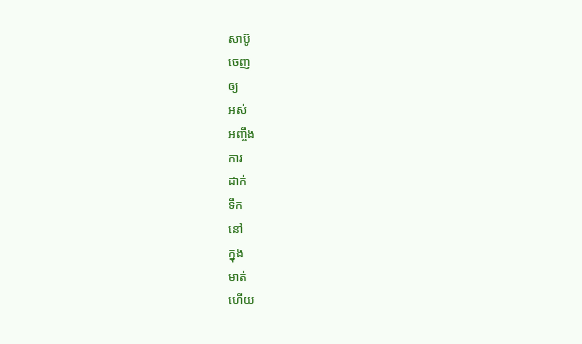សាប៊ូ
ចេញ
ឲ្យ
អស់
អញ្ចឹង
ការ
ដាក់
ទឹក
នៅ
ក្នុង
មាត់
ហើយ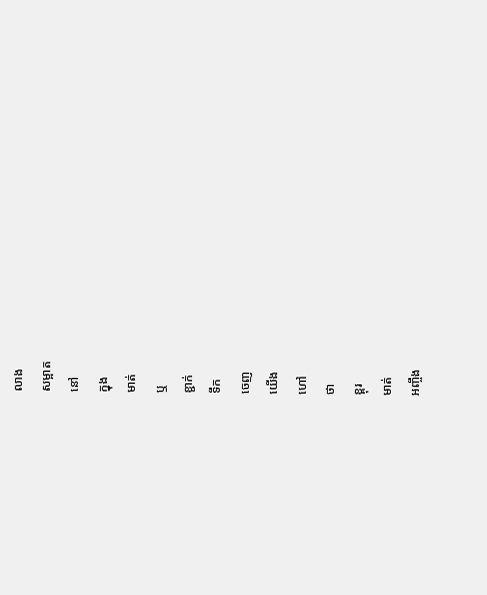លាង
សម្អាត
នៅ
ក្នុង
មាត់
ឬ
ខ្ជាក់
ទឹក
ចេញ
យើង
ហៅ
ថា
ខ្ពុរ
មាត់
អញ្ចឹង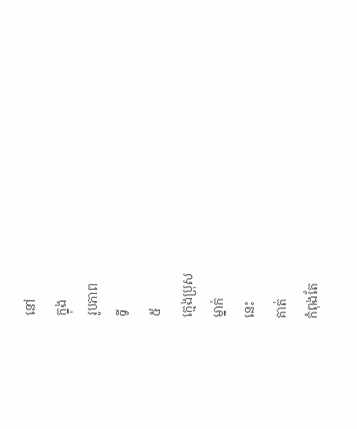នៅ
ក្នុង
រូបភាព
ទី
៥
ក្មេងប្រុស
ម្នាក់
នេះ
គាត់
កំពុងតែ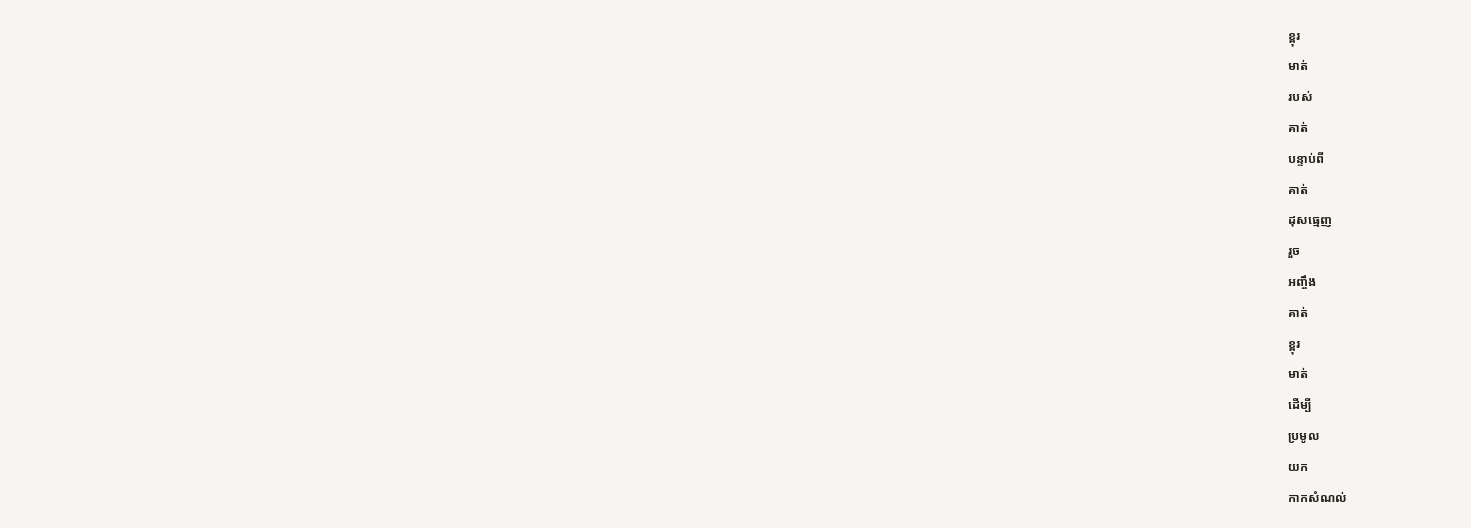ខ្ពុរ
មាត់
របស់
គាត់
បន្ទាប់ពី
គាត់
ដុសធ្មេញ
រួច
អញ្ចឹង
គាត់
ខ្ពុរ
មាត់
ដើម្បី
ប្រមូល
យក
កាកសំណល់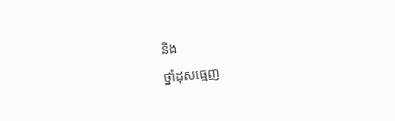និង
ថ្នាំដុសធ្មេញ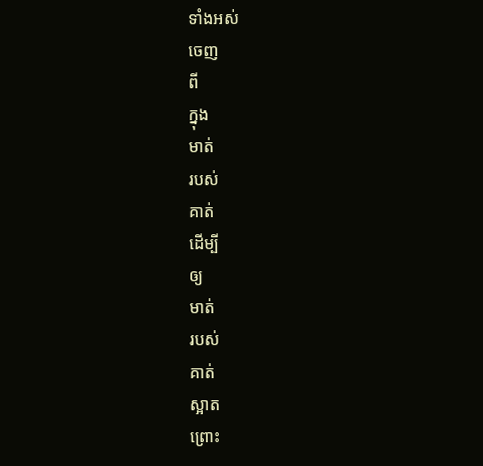ទាំងអស់
ចេញ
ពី
ក្នុង
មាត់
របស់
គាត់
ដើម្បី
ឲ្យ
មាត់
របស់
គាត់
ស្អាត
ព្រោះ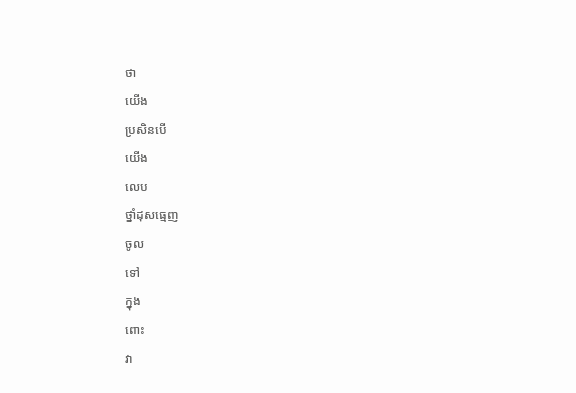ថា
យើង
ប្រសិនបើ
យើង
លេប
ថ្នាំដុសធ្មេញ
ចូល
ទៅ
ក្នុង
ពោះ
វា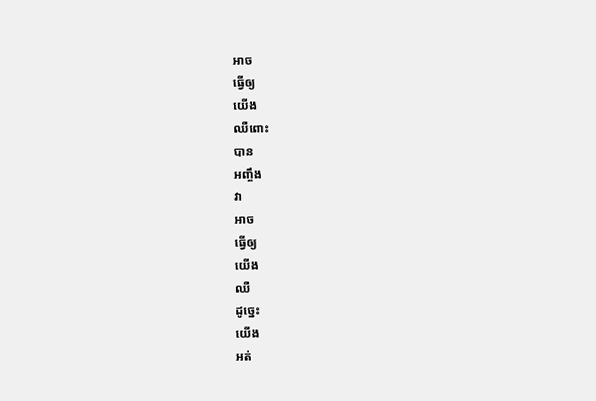អាច
ធ្វើឲ្យ
យើង
ឈឺពោះ
បាន
អញ្ចឹង
វា
អាច
ធ្វើឲ្យ
យើង
ឈឺ
ដូច្នេះ
យើង
អត់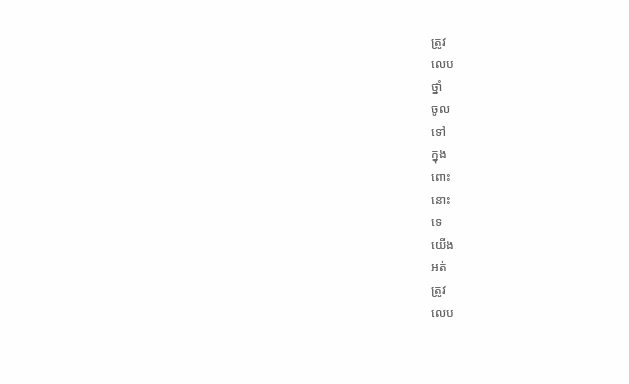ត្រូវ
លេប
ថ្នាំ
ចូល
ទៅ
ក្នុង
ពោះ
នោះ
ទេ
យើង
អត់
ត្រូវ
លេប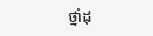ថ្នាំដុ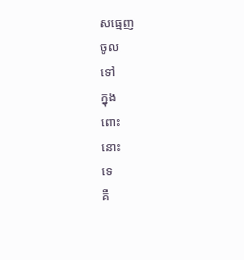សធ្មេញ
ចូល
ទៅ
ក្នុង
ពោះ
នោះ
ទេ
គឺ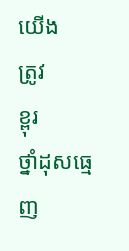យើង
ត្រូវ
ខ្ពុរ
ថ្នាំដុសធ្មេញ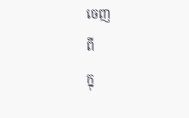ចេញ
ពី
ក្នុ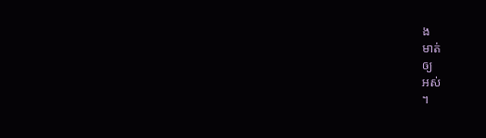ង
មាត់
ឲ្យ
អស់
។